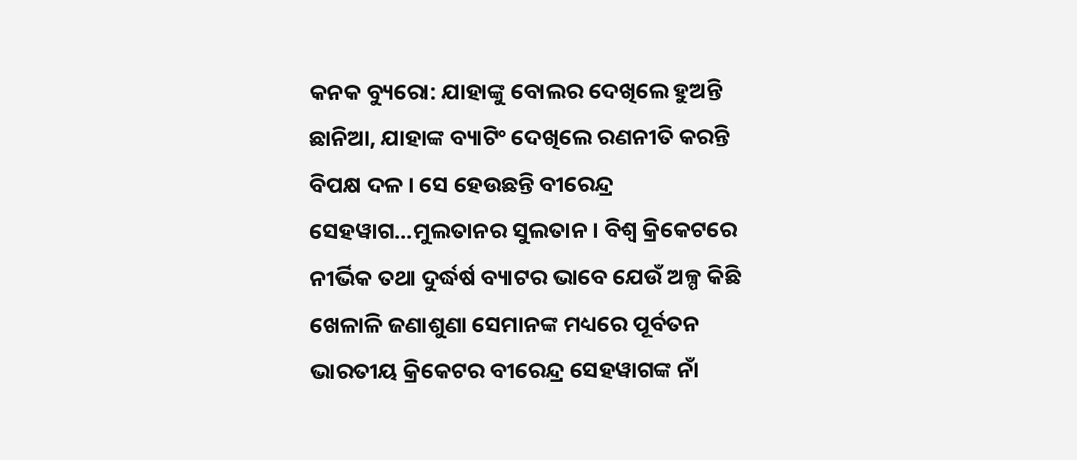କନକ ବ୍ୟୁରୋ: ଯାହାଙ୍କୁ ବୋଲର ଦେଖିଲେ ହୁଅନ୍ତି ଛାନିଆ, ଯାହାଙ୍କ ବ୍ୟାଟିଂ ଦେଖିଲେ ରଣନୀତି କରନ୍ତି ବିପକ୍ଷ ଦଳ । ସେ ହେଉଛନ୍ତି ବୀରେନ୍ଦ୍ର ସେହୱାଗ...ମୁଲତାନର ସୁଲତାନ । ବିଶ୍ୱ କ୍ରିକେଟରେ ନୀର୍ଭିକ ତଥା ଦୁର୍ଦ୍ଧର୍ଷ ବ୍ୟାଟର ଭାବେ ଯେଉଁ ଅଳ୍ପ କିଛି ଖେଳାଳି ଜଣାଶୁଣା ସେମାନଙ୍କ ମଧ୍ୟରେ ପୂର୍ବତନ ଭାରତୀୟ କ୍ରିକେଟର ବୀରେନ୍ଦ୍ର ସେହୱାଗଙ୍କ ନାଁ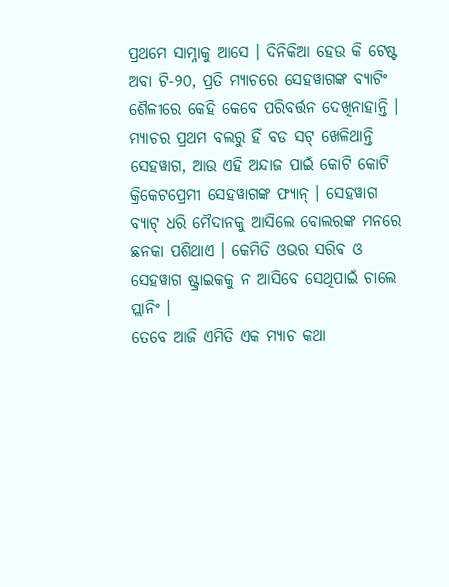ପ୍ରଥମେ ସାମ୍ନାକୁ ଆସେ । ଦିନିକିଆ ହେଉ କି ଟେଷ୍ଟ ଅବା ଟି-୨୦, ପ୍ରତି ମ୍ୟାଚରେ ସେହୱାଗଙ୍କ ବ୍ୟାଟିଂ ଶୈଳୀରେ କେହି କେବେ ପରିବର୍ତ୍ତନ ଦେଖିନାହାନ୍ତି । ମ୍ୟାଚର ପ୍ରଥମ ବଲରୁ ହିଁ ବଡ ସଟ୍ ଖେଳିଥାନ୍ତି ସେହୱାଗ, ଆଉ ଏହି ଅନ୍ଦାଜ ପାଇଁ କୋଟି କୋଟି କ୍ରିକେଟପ୍ରେମୀ ସେହୱାଗଙ୍କ ଫ୍ୟାନ୍ । ସେହୱାଗ ବ୍ୟାଟ୍ ଧରି ମୈଦାନକୁ ଆସିଲେ ବୋଲରଙ୍କ ମନରେ ଛନକା ପଶିଥାଏ । କେମିତି ଓଭର ସରିବ ଓ ସେହୱାଗ ଷ୍ଟ୍ରାଇକକୁ ନ ଆସିବେ ସେଥିପାଇଁ ଚାଲେ ପ୍ଲାନିଂ ।
ତେବେ ଆଜି ଏମିତି ଏକ ମ୍ୟାଚ କଥା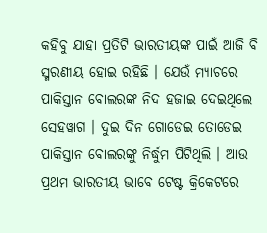କହିବୁ ଯାହା ପ୍ରତିଟି ଭାରତୀୟଙ୍କ ପାଇଁ ଆଜି ବି ସ୍ମରଣୀୟ ହୋଇ ରହିଛି । ଯେଉଁ ମ୍ୟାଚରେ ପାକିସ୍ତାନ ବୋଲରଙ୍କ ନିଦ ହଜାଇ ଦେଇଥିଲେ ସେହୱାଗ । ଦୁଇ ଦିନ ଗୋଡେଇ ତୋଡେଇ ପାକିସ୍ତାନ ବୋଲରଙ୍କୁ ନିର୍ଦ୍ଧୁମ ପିଟିଥିଲି । ଆଉ ପ୍ରଥମ ଭାରତୀୟ ଭାବେ ଟେଷ୍ଟ କ୍ରିକେଟରେ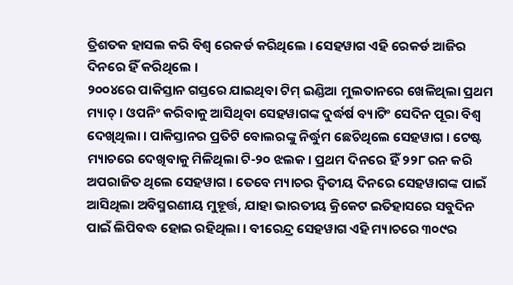ତ୍ରିଶତକ ହାସଲ କରି ବିଶ୍ୱ ରେକର୍ଡ କରିଥିଲେ । ସେହୱାଗ ଏହି ରେକର୍ଡ ଆଜିର ଦିନରେ ହିଁ କରିଥିଲେ ।
୨୦୦୪ରେ ପାକିସ୍ତାନ ଗସ୍ତରେ ଯାଇଥିବା ଟିମ୍ ଇଣ୍ଡିଆ ମୁଲତାନରେ ଖେଳିଥିଲା ପ୍ରଥମ ମ୍ୟାଚ୍ । ଓପନିଂ କରିବାକୁ ଆସିଥିବା ସେହୱାଗଙ୍କ ଦୁର୍ଦ୍ଧର୍ଷ ବ୍ୟାଟିଂ ସେଦିନ ପୂରା ବିଶ୍ୱ ଦେଖିଥିଲା । ପାକିସ୍ତାନର ପ୍ରତିଟି ବୋଲରଙ୍କୁ ନିର୍ଦ୍ଧୁମ ଛେଚିଥିଲେ ସେହୱାଗ । ଟେଷ୍ଟ ମ୍ୟାଚରେ ଦେଖିବାକୁ ମିଳିଥିଲା ଟି-୨୦ ଝଲକ । ପ୍ରଥମ ଦିନରେ ହିଁ ୨୨୮ ରନ କରି ଅପରାଜିତ ଥିଲେ ସେହୱାଗ । ତେବେ ମ୍ୟାଚର ଦ୍ୱିତୀୟ ଦିନରେ ସେହୱାଗଙ୍କ ପାଇଁ ଆସିଥିଲା ଅବିସ୍ମରଣୀୟ ମୁହୂର୍ତ୍ତ, ଯାହା ଭାରତୀୟ କ୍ରିକେଟ ଇତିହାସରେ ସବୁଦିନ ପାଇଁ ଲିପିବଦ୍ଧ ହୋଇ ରହିଥିଲା । ବୀରେନ୍ଦ୍ର ସେହୱାଗ ଏହି ମ୍ୟାଚରେ ୩୦୯ର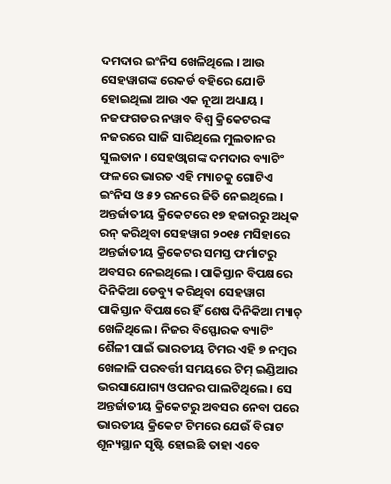ଦମଦାର ଇଂନିସ ଖେଳିଥିଲେ । ଆଉ ସେହୱାଗଙ୍କ ରେକର୍ଡ ବହିରେ ଯୋଡି ହୋଇଥିଲା ଆଉ ଏକ ନୂଆ ଅଧ୍ୟାୟ । ନଜଫଗଡର ନୱାବ ବିଶ୍ୱ କ୍ରିକେଟରଙ୍କ ନଜରରେ ସାଜି ସାରିଥିଲେ ମୁଲତାନର ସୁଲତାନ । ସେହଓ୍ୱାଗଙ୍କ ଦମଦାର ବ୍ୟାଟିଂ ଫଳରେ ଭାରତ ଏହି ମ୍ୟାଚକୁ ଗୋଟିଏ ଇଂନିସ ଓ ୫୨ ରନରେ ଜିତି ନେଇଥିଲେ ।
ଅନ୍ତର୍ଜାତୀୟ କ୍ରିକେଟରେ ୧୭ ହଜାରରୁ ଅଧିକ ରନ୍ କରିଥିବା ସେହୱାଗ ୨୦୧୫ ମସିହାରେ ଅନ୍ତର୍ଜାତୀୟ କ୍ରିକେଟର ସମସ୍ତ ଫର୍ମାଟରୁ ଅବସର ନେଇଥିଲେ । ପାକିସ୍ତାନ ବିପକ୍ଷରେ ଦିନିକିଆ ଡେବ୍ୟୁ କରିଥିବା ସେହୱାଗ ପାକିସ୍ତାନ ବିପକ୍ଷରେ ହିଁ ଶେଷ ଦିନିକିଆ ମ୍ୟାଚ୍ ଖେଳିଥିଲେ । ନିଜର ବିସ୍ଫୋରକ ବ୍ୟାଟିଂ ଶୈଳୀ ପାଇଁ ଭାରତୀୟ ଟିମର ଏହି ୭ ନମ୍ବର ଖେଳାଳି ପରବର୍ତ୍ତୀ ସମୟରେ ଟିମ୍ ଇଣ୍ଡିଆର ଭରସାଯୋଗ୍ୟ ଓପନର ପାଲଟିଥିଲେ । ସେ ଅନ୍ତର୍ଜାତୀୟ କ୍ରିକେଟରୁ ଅବସର ନେବା ପରେ ଭାରତୀୟ କ୍ରିକେଟ ଟିମରେ ଯେଉଁ ବିରାଟ ଶୂନ୍ୟସ୍ଥାନ ସୃଷ୍ଟି ହୋଇଛି ତାହା ଏବେ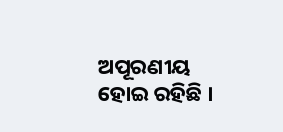ଅପୂରଣୀୟ ହୋଇ ରହିଛି ।